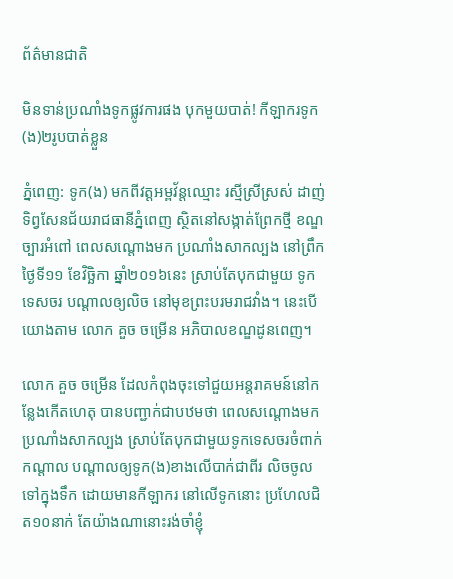ព័ត៌មានជាតិ

មិនទាន់ប្រណាំងទូកផ្លូវការផង បុកមួយបាត់! កីឡាករទូក(ង)២រូបបាត់ខ្លួន

ភ្នំពេញ: ទូក(ង) មកពីវត្តអម្ពវ័ន្តឈ្មោះ រស្មីស្រីស្រស់ ដាញ់ទិព្វសែនជ័យរាជធានីភ្នំពេញ ស្ថិតនៅសង្កាត់ព្រែកថ្មី ខណ្ឌច្បារអំពៅ ពេលសណ្តោងមក ប្រណាំងសាកល្បង នៅព្រឹកថ្ងៃទី១១ ខែវិច្ឆិកា ឆ្នាំ២០១៦នេះ ស្រាប់តែបុកជាមួយ ទូកទេសចរ បណ្តាលឲ្យលិច នៅមុខព្រះបរមរាជវាំង។ នេះបើយោងតាម លោក គួច ចម្រើន អភិបាលខណ្ឌដូនពេញ។

លោក គួច ចម្រើន ដែលកំពុងចុះទៅជួយអន្តរាគមន៍នៅកន្លែងកើតហេតុ បានបញ្ជាក់ជាបឋមថា ពេលសណ្តោងមកប្រណាំងសាកល្បង ស្រាប់តែបុកជាមួយទូកទេសចរចំពាក់កណ្តាល បណ្តាលឲ្យទូក(ង)ខាងលើបាក់ជាពីរ លិចចូលទៅក្នុងទឹក ដោយមានកីឡាករ នៅលើទូកនោះ ប្រហែលជិត១០នាក់ តែយ៉ាងណានោះរង់ចាំខ្ញុំ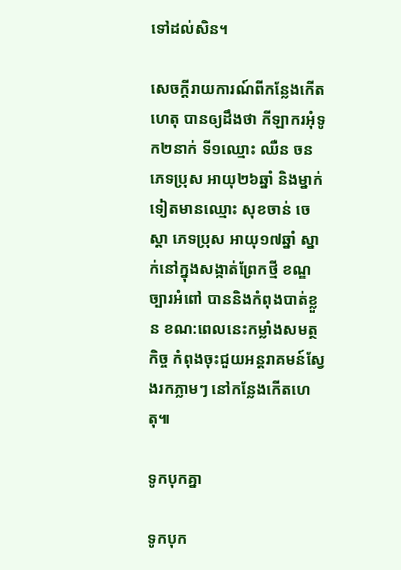ទៅដល់សិន។

សេចក្តីរាយការណ៍ពីកន្លែងកើតហេតុ បានឲ្យដឹងថា កីឡាករអុំទូក២នាក់ ទី១ឈ្មោះ ឈឺន ចន ភេទប្រុស អាយុ២៦ឆ្នាំ និងម្នាក់ទៀតមានឈ្មោះ សុខចាន់ ចេស្តា ភេទប្រុស អាយុ១៧ឆ្នាំ ស្នាក់នៅក្នុងសង្កាត់ព្រែកថ្មី ខណ្ឌច្បារអំពៅ បាននិងកំពុងបាត់ខ្លួន ខណ:ពេលនេះកម្លាំងសមត្ថកិច្ច កំពុងចុះជួយអន្តរាគមន៍ស្វែងរកភ្លាមៗ នៅកន្លែងកើតហេតុ៕

ទូកបុកគ្នា

ទូកបុក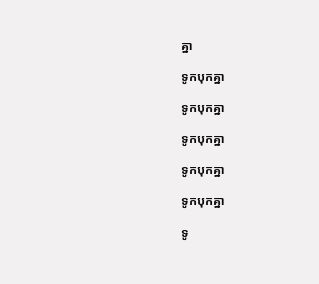គ្នា

ទូកបុកគ្នា

ទូកបុកគ្នា

ទូកបុកគ្នា

ទូកបុកគ្នា

ទូកបុកគ្នា

ទូ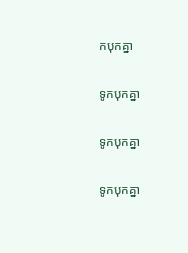កបុកគ្នា

ទូកបុកគ្នា

ទូកបុកគ្នា

ទូកបុកគ្នា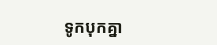ទូកបុកគ្នា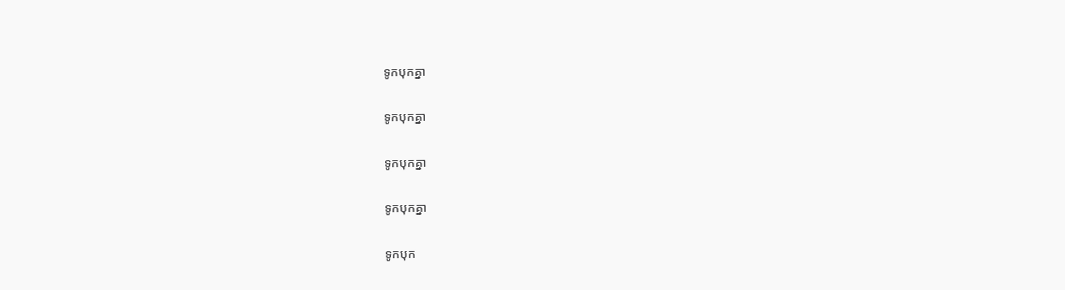ទូកបុកគ្នា

ទូកបុកគ្នា

ទូកបុកគ្នា

ទូកបុកគ្នា

ទូកបុក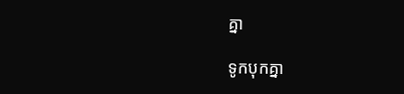គ្នា

ទូកបុកគ្នា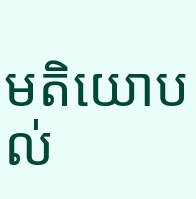មតិយោបល់